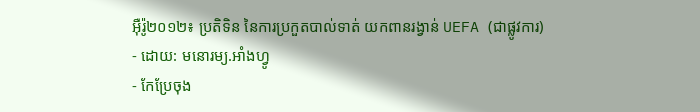អ៊ឺរ៉ូ២០១២៖ ប្រតិទិន នៃការប្រកួតបាល់ទាត់ យកពានរង្វាន់ UEFA (ជាផ្លូវការ)
- ដោយ: មនោរម្យ.អាំងហ្វូ
- កែប្រែចុង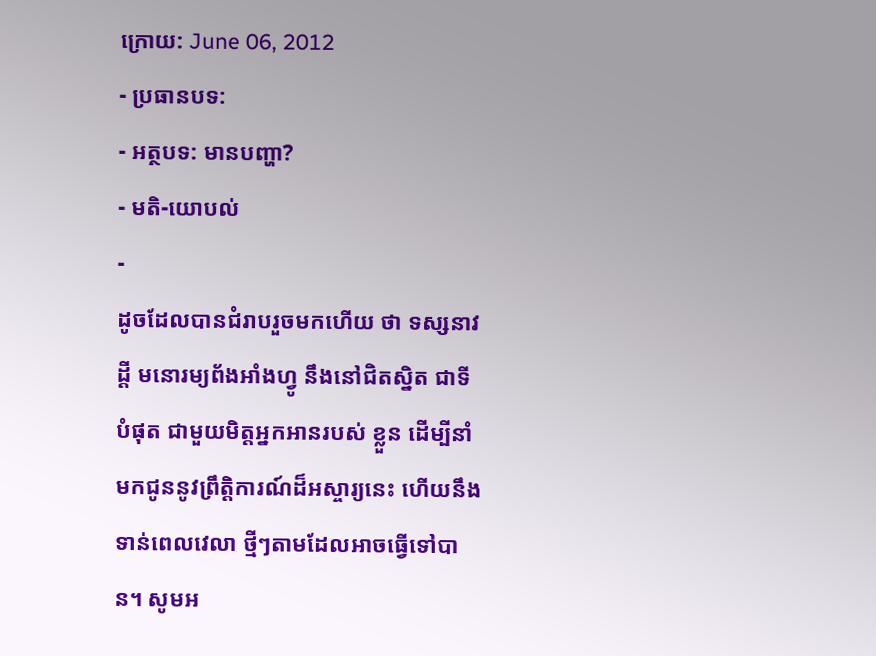ក្រោយ: June 06, 2012
- ប្រធានបទ:
- អត្ថបទ: មានបញ្ហា?
- មតិ-យោបល់
-
ដូចដែលបានជំរាបរួចមកហើយ ថា ទស្សនាវដ្ដី មនោរម្យព័ងអាំងហ្វូ នឹងនៅជិតស្និត ជាទីបំផុត ជាមួយមិត្តអ្នកអានរបស់ ខ្លួន ដើម្បីនាំមកជូននូវព្រឹត្តិការណ៍ដ៏អស្ចារ្យនេះ ហើយនឹងទាន់ពេលវេលា ថ្មីៗតាមដែលអាចធ្វើទៅបាន។ សូមអ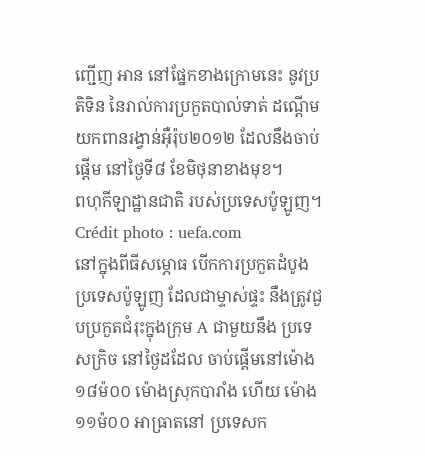ញ្ជើញ អាន នៅផ្នែកខាងក្រោមនេះ នូវប្រតិទិន នៃរាល់ការប្រកួតបាល់ទាត់ ដណ្ដើមយកពានរង្វាន់អ៊ឺរ៉ុប២០១២ ដែលនឹងចាប់ផ្ដើម នៅថ្ងៃទី៨ ខែមិថុនាខាងមុខ។
ពហុកីឡាដ្ឋានជាតិ របស់ប្រទេសប៉ូឡូញ។ Crédit photo : uefa.com
នៅក្នុងពីធីសម្ភោធ បើកការប្រកួតដំបូង ប្រទេសប៉ូឡូញ ដែលជាម្ទាស់ផ្ទះ នឹងត្រូវជួបប្រកួតជំរុះក្នុងក្រុម A ជាមួយនឹង ប្រទេសក្រិច នៅថ្ងៃដដែល ចាប់ផ្ដើមនៅម៉ោង ១៨ម៉០០ ម៉ោងស្រុកបារាំង ហើយ ម៉ោង១១ម៉០០ អាធ្រាតនៅ ប្រទេសក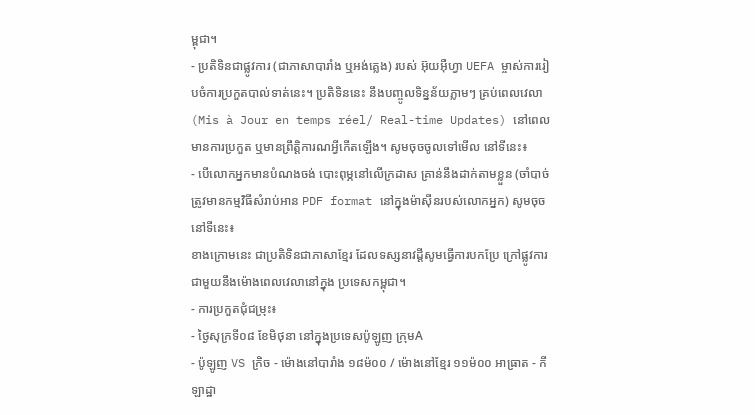ម្ពុជា។
- ប្រតិទិនជាផ្លូវការ (ជាភាសាបារាំង ឬអង់គ្លេង) របស់ អ៊ុយអ៊ឺហ្វា UEFA ម្ចាស់ការរៀបចំការប្រកួតបាល់ទាត់នេះ។ ប្រតិទិននេះ នឹងបញ្ចូលទិន្នន័យភ្លាមៗ គ្រប់ពេលវេលា (Mis à Jour en temps réel/ Real-time Updates) នៅពេលមានការប្រកួត ឬមានព្រឹត្តិការណអ្វីកើតឡើង។ សូមចុចចូលទៅមើល នៅទីនេះ៖
- បើលោកអ្នកមានបំណងចង់ បោះពុម្ភនៅលើក្រដាស គ្រាន់នឹងដាក់តាមខ្លួន (ចាំបាច់ ត្រូវមានកម្មវិធីសំរាប់អាន PDF format នៅក្នុងម៉ាស៊ីនរបស់លោកអ្នក) សូមចុច នៅទីនេះ៖
ខាងក្រោមនេះ ជាប្រតិទិនជាភាសាខ្មែរ ដែលទស្សនាវដ្ដីសូមធ្វើការបកប្រែ ក្រៅផ្លូវការ ជាមួយនឹងម៉ោងពេលវេលានៅក្នុង ប្រទេសកម្ពុជា។
- ការប្រកួតជុំជម្រុះ៖
- ថ្ងៃសុក្រទី០៨ ខែមិថុនា នៅក្នុងប្រទេសប៉ូឡូញ ក្រុមA
- ប៉ូឡូញ VS ក្រិច - ម៉ោងនៅបារាំង ១៨ម៉០០ / ម៉ោងនៅខ្មែរ ១១ម៉០០ អាធ្រាត - កីឡាដ្ឋា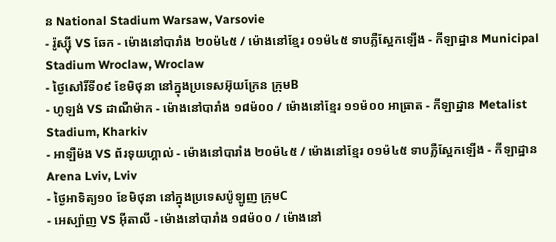ន National Stadium Warsaw, Varsovie
- រ៉ូស្ស៊ី VS ឆែក - ម៉ោងនៅបារាំង ២០ម៉៤៥ / ម៉ោងនៅខ្មែរ ០១ម៉៤៥ ទាបភ្លឺស្អែកឡើង - កីឡាដ្ឋាន Municipal Stadium Wroclaw, Wroclaw
- ថ្ងៃសៅរិ៍ទី០៩ ខែមិថុនា នៅក្នុងប្រទេសអ៊ុយក្រែន ក្រុមB
- ហូឡង់ VS ដាណឺម៉ាក - ម៉ោងនៅបារាំង ១៨ម៉០០ / ម៉ោងនៅខ្មែរ ១១ម៉០០ អាធ្រាត - កីឡាដ្ឋាន Metalist Stadium, Kharkiv
- អាឡឺម៉ង VS ព័រទុយហ្គាល់ - ម៉ោងនៅបារាំង ២០ម៉៤៥ / ម៉ោងនៅខ្មែរ ០១ម៉៤៥ ទាបភ្លឺស្អែកឡើង - កីឡាដ្ឋាន Arena Lviv, Lviv
- ថ្ងៃអាទិត្យ១០ ខែមិថុនា នៅក្នុងប្រទេសប៉ូឡូញ ក្រុមC
- អេស្ប៉ាញ VS អ៊ីតាលី - ម៉ោងនៅបារាំង ១៨ម៉០០ / ម៉ោងនៅ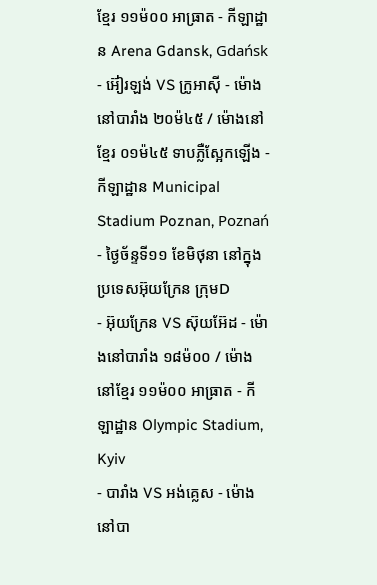ខ្មែរ ១១ម៉០០ អាធ្រាត - កីឡាដ្ឋាន Arena Gdansk, Gdańsk
- អ៊ៀរឡង់ VS ក្រូអាស៊ី - ម៉ោងនៅបារាំង ២០ម៉៤៥ / ម៉ោងនៅខ្មែរ ០១ម៉៤៥ ទាបភ្លឺស្អែកឡើង - កីឡាដ្ឋាន Municipal Stadium Poznan, Poznań
- ថ្ងៃច័ន្ទទី១១ ខែមិថុនា នៅក្នុងប្រទេសអ៊ុយក្រែន ក្រុមD
- អ៊ុយក្រែន VS ស៊ុយអ៊ែដ - ម៉ោងនៅបារាំង ១៨ម៉០០ / ម៉ោងនៅខ្មែរ ១១ម៉០០ អាធ្រាត - កីឡាដ្ឋាន Olympic Stadium, Kyiv
- បារាំង VS អង់គ្លេស - ម៉ោងនៅបា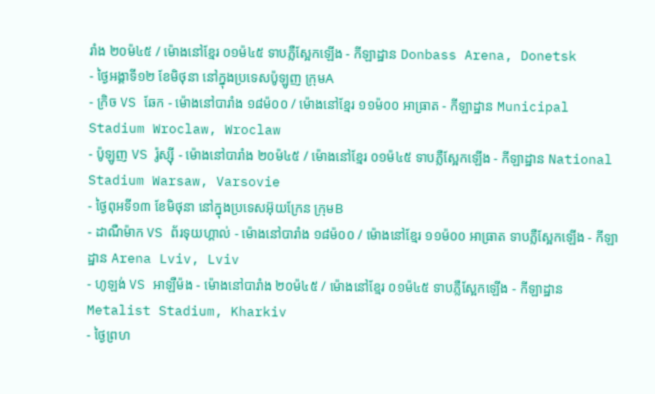រាំង ២០ម៉៤៥ / ម៉ោងនៅខ្មែរ ០១ម៉៤៥ ទាបភ្លឺស្អែកឡើង - កីឡាដ្ឋាន Donbass Arena, Donetsk
- ថ្ងៃអង្គាទី១២ ខែមិថុនា នៅក្នុងប្រទេសប៉ូឡូញ ក្រុមA
- ក្រិច VS ឆែក - ម៉ោងនៅបារាំង ១៨ម៉០០ / ម៉ោងនៅខ្មែរ ១១ម៉០០ អាធ្រាត - កីឡាដ្ឋាន Municipal Stadium Wroclaw, Wroclaw
- ប៉ូឡូញ VS រ៉ូស្ស៊ី - ម៉ោងនៅបារាំង ២០ម៉៤៥ / ម៉ោងនៅខ្មែរ ០១ម៉៤៥ ទាបភ្លឺស្អែកឡើង - កីឡាដ្ឋាន National Stadium Warsaw, Varsovie
- ថ្ងៃពុអទី១៣ ខែមិថុនា នៅក្នុងប្រទេសអ៊ុយក្រែន ក្រុមB
- ដាណឺម៉ាក VS ព័រទុយហ្គាល់ - ម៉ោងនៅបារាំង ១៨ម៉០០ / ម៉ោងនៅខ្មែរ ១១ម៉០០ អាធ្រាត ទាបភ្លឺស្អែកឡើង - កីឡាដ្ឋាន Arena Lviv, Lviv
- ហូឡង់ VS អាឡឺម៉ង - ម៉ោងនៅបារាំង ២០ម៉៤៥ / ម៉ោងនៅខ្មែរ ០១ម៉៤៥ ទាបភ្លឺស្អែកឡើង - កីឡាដ្ឋាន Metalist Stadium, Kharkiv
- ថ្ងៃព្រហ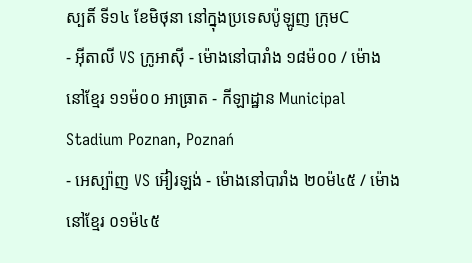ស្បតិ៍ ទី១៤ ខែមិថុនា នៅក្នុងប្រទេសប៉ូឡូញ ក្រុមC
- អ៊ីតាលី VS ក្រូអាស៊ី - ម៉ោងនៅបារាំង ១៨ម៉០០ / ម៉ោងនៅខ្មែរ ១១ម៉០០ អាធ្រាត - កីឡាដ្ឋាន Municipal Stadium Poznan, Poznań
- អេស្ប៉ាញ VS អ៊ៀរឡង់ - ម៉ោងនៅបារាំង ២០ម៉៤៥ / ម៉ោងនៅខ្មែរ ០១ម៉៤៥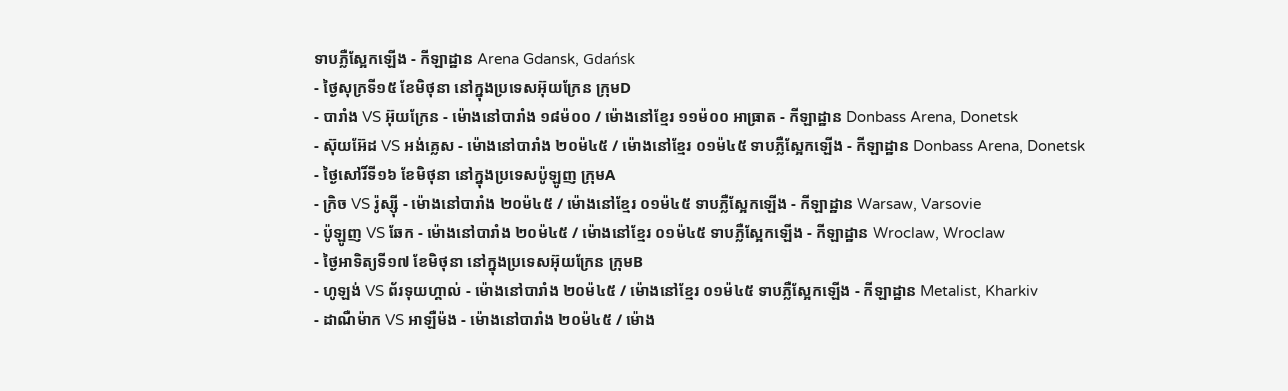ទាបភ្លឺស្អែកឡើង - កីឡាដ្ឋាន Arena Gdansk, Gdańsk
- ថ្ងៃសុក្រទី១៥ ខែមិថុនា នៅក្នុងប្រទេសអ៊ុយក្រែន ក្រុមD
- បារាំង VS អ៊ុយក្រែន - ម៉ោងនៅបារាំង ១៨ម៉០០ / ម៉ោងនៅខ្មែរ ១១ម៉០០ អាធ្រាត - កីឡាដ្ឋាន Donbass Arena, Donetsk
- ស៊ុយអ៊ែដ VS អង់គ្លេស - ម៉ោងនៅបារាំង ២០ម៉៤៥ / ម៉ោងនៅខ្មែរ ០១ម៉៤៥ ទាបភ្លឺស្អែកឡើង - កីឡាដ្ឋាន Donbass Arena, Donetsk
- ថ្ងៃសៅរិ៍ទី១៦ ខែមិថុនា នៅក្នុងប្រទេសប៉ូឡូញ ក្រុមA
- ក្រិច VS រ៉ូស្ស៊ី - ម៉ោងនៅបារាំង ២០ម៉៤៥ / ម៉ោងនៅខ្មែរ ០១ម៉៤៥ ទាបភ្លឺស្អែកឡើង - កីឡាដ្ឋាន Warsaw, Varsovie
- ប៉ូឡូញ VS ឆែក - ម៉ោងនៅបារាំង ២០ម៉៤៥ / ម៉ោងនៅខ្មែរ ០១ម៉៤៥ ទាបភ្លឺស្អែកឡើង - កីឡាដ្ឋាន Wroclaw, Wroclaw
- ថ្ងៃអាទិត្យទី១៧ ខែមិថុនា នៅក្នុងប្រទេសអ៊ុយក្រែន ក្រុមB
- ហូឡង់ VS ព័រទុយហ្គាល់ - ម៉ោងនៅបារាំង ២០ម៉៤៥ / ម៉ោងនៅខ្មែរ ០១ម៉៤៥ ទាបភ្លឺស្អែកឡើង - កីឡាដ្ឋាន Metalist, Kharkiv
- ដាណឺម៉ាក VS អាឡឺម៉ង - ម៉ោងនៅបារាំង ២០ម៉៤៥ / ម៉ោង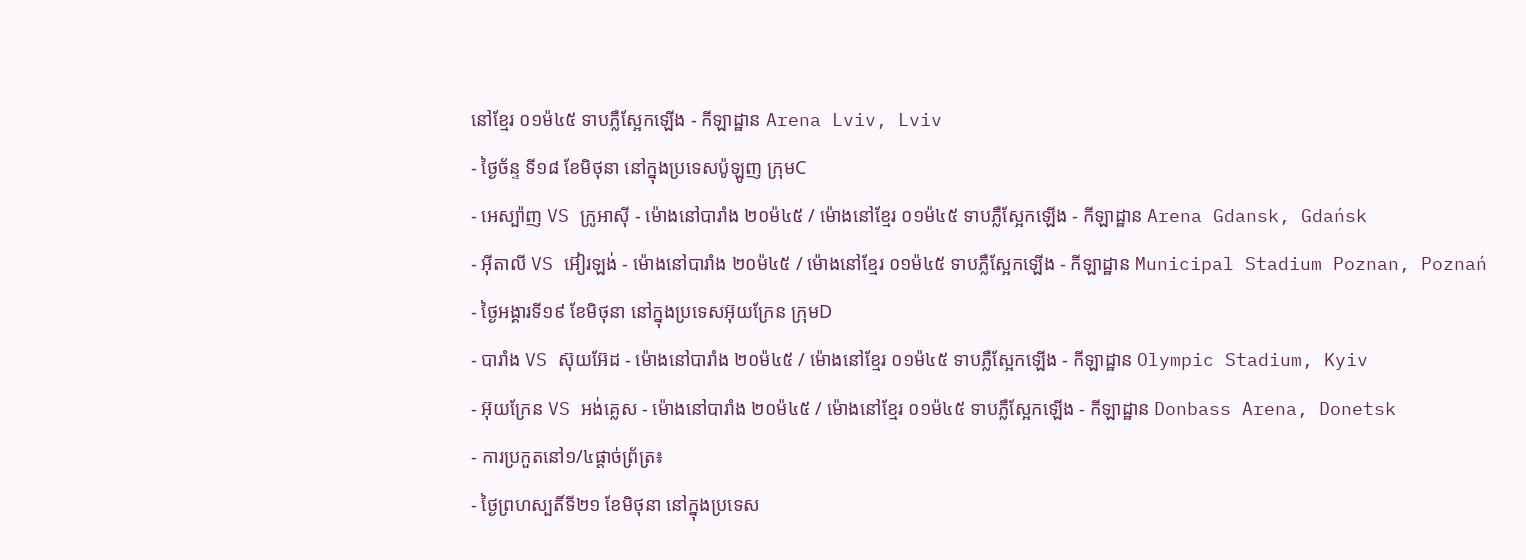នៅខ្មែរ ០១ម៉៤៥ ទាបភ្លឺស្អែកឡើង - កីឡាដ្ឋាន Arena Lviv, Lviv
- ថ្ងៃច័ន្ទ ទី១៨ ខែមិថុនា នៅក្នុងប្រទេសប៉ូឡូញ ក្រុមC
- អេស្ប៉ាញ VS ក្រូអាស៊ី - ម៉ោងនៅបារាំង ២០ម៉៤៥ / ម៉ោងនៅខ្មែរ ០១ម៉៤៥ ទាបភ្លឺស្អែកឡើង - កីឡាដ្ឋាន Arena Gdansk, Gdańsk
- អ៊ីតាលី VS អ៊ៀរឡង់ - ម៉ោងនៅបារាំង ២០ម៉៤៥ / ម៉ោងនៅខ្មែរ ០១ម៉៤៥ ទាបភ្លឺស្អែកឡើង - កីឡាដ្ឋាន Municipal Stadium Poznan, Poznań
- ថ្ងៃអង្គារទី១៩ ខែមិថុនា នៅក្នុងប្រទេសអ៊ុយក្រែន ក្រុមD
- បារាំង VS ស៊ុយអ៊ែដ - ម៉ោងនៅបារាំង ២០ម៉៤៥ / ម៉ោងនៅខ្មែរ ០១ម៉៤៥ ទាបភ្លឺស្អែកឡើង - កីឡាដ្ឋាន Olympic Stadium, Kyiv
- អ៊ុយក្រែន VS អង់គ្លេស - ម៉ោងនៅបារាំង ២០ម៉៤៥ / ម៉ោងនៅខ្មែរ ០១ម៉៤៥ ទាបភ្លឺស្អែកឡើង - កីឡាដ្ឋាន Donbass Arena, Donetsk
- ការប្រកួតនៅ១/៤ផ្ដាច់ព្រ័ត្រ៖
- ថ្ងៃព្រហស្បតិ៍ទី២១ ខែមិថុនា នៅក្នុងប្រទេស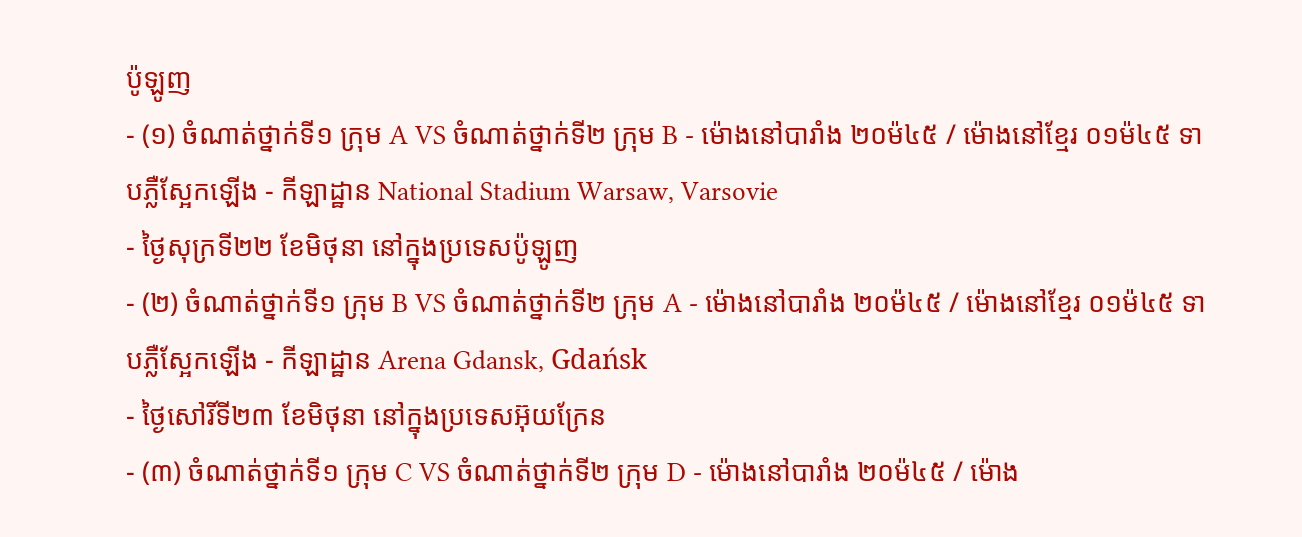ប៉ូឡូញ
- (១) ចំណាត់ថ្នាក់ទី១ ក្រុម A VS ចំណាត់ថ្នាក់ទី២ ក្រុម B - ម៉ោងនៅបារាំង ២០ម៉៤៥ / ម៉ោងនៅខ្មែរ ០១ម៉៤៥ ទាបភ្លឺស្អែកឡើង - កីឡាដ្ឋាន National Stadium Warsaw, Varsovie
- ថ្ងៃសុក្រទី២២ ខែមិថុនា នៅក្នុងប្រទេសប៉ូឡូញ
- (២) ចំណាត់ថ្នាក់ទី១ ក្រុម B VS ចំណាត់ថ្នាក់ទី២ ក្រុម A - ម៉ោងនៅបារាំង ២០ម៉៤៥ / ម៉ោងនៅខ្មែរ ០១ម៉៤៥ ទាបភ្លឺស្អែកឡើង - កីឡាដ្ឋាន Arena Gdansk, Gdańsk
- ថ្ងៃសៅរិ៍ទី២៣ ខែមិថុនា នៅក្នុងប្រទេសអ៊ុយក្រែន
- (៣) ចំណាត់ថ្នាក់ទី១ ក្រុម C VS ចំណាត់ថ្នាក់ទី២ ក្រុម D - ម៉ោងនៅបារាំង ២០ម៉៤៥ / ម៉ោង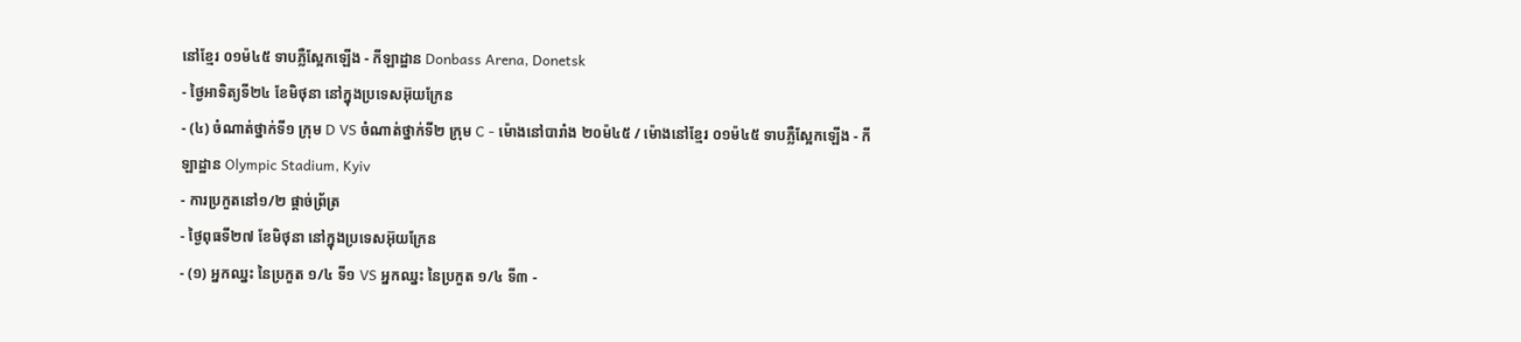នៅខ្មែរ ០១ម៉៤៥ ទាបភ្លឺស្អែកឡើង - កីឡាដ្ឋាន Donbass Arena, Donetsk
- ថ្ងៃអាទិត្យទី២៤ ខែមិថុនា នៅក្នុងប្រទេសអ៊ុយក្រែន
- (៤) ចំណាត់ថ្នាក់ទី១ ក្រុម D VS ចំណាត់ថ្នាក់ទី២ ក្រុម C - ម៉ោងនៅបារាំង ២០ម៉៤៥ / ម៉ោងនៅខ្មែរ ០១ម៉៤៥ ទាបភ្លឺស្អែកឡើង - កីឡាដ្ឋាន Olympic Stadium, Kyiv
- ការប្រកួតនៅ១/២ ផ្ដាច់ព្រ័ត្រ
- ថ្ងៃពុធទី២៧ ខែមិថុនា នៅក្នុងប្រទេសអ៊ុយក្រែន
- (១) អ្នកឈ្នះ នៃប្រកួត ១/៤ ទី១ VS អ្នកឈ្នះ នៃប្រកួត ១/៤ ទី៣ -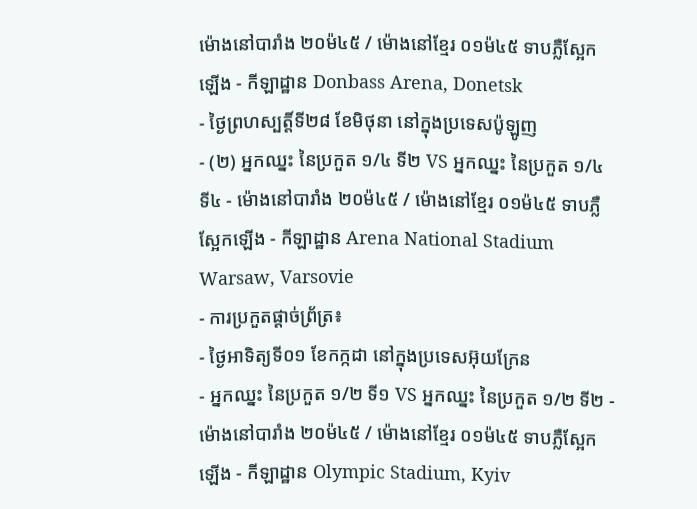ម៉ោងនៅបារាំង ២០ម៉៤៥ / ម៉ោងនៅខ្មែរ ០១ម៉៤៥ ទាបភ្លឺស្អែកឡើង - កីឡាដ្ឋាន Donbass Arena, Donetsk
- ថ្ងៃព្រហស្បត្តិ៍ទី២៨ ខែមិថុនា នៅក្នុងប្រទេសប៉ូឡូញ
- (២) អ្នកឈ្នះ នៃប្រកួត ១/៤ ទី២ VS អ្នកឈ្នះ នៃប្រកួត ១/៤ ទី៤ - ម៉ោងនៅបារាំង ២០ម៉៤៥ / ម៉ោងនៅខ្មែរ ០១ម៉៤៥ ទាបភ្លឺស្អែកឡើង - កីឡាដ្ឋាន Arena National Stadium Warsaw, Varsovie
- ការប្រកួតផ្ដាច់ព្រ័ត្រ៖
- ថ្ងៃអាទិត្យទី០១ ខែកក្កដា នៅក្នុងប្រទេសអ៊ុយក្រែន
- អ្នកឈ្នះ នៃប្រកួត ១/២ ទី១ VS អ្នកឈ្នះ នៃប្រកួត ១/២ ទី២ - ម៉ោងនៅបារាំង ២០ម៉៤៥ / ម៉ោងនៅខ្មែរ ០១ម៉៤៥ ទាបភ្លឺស្អែកឡើង - កីឡាដ្ឋាន Olympic Stadium, Kyiv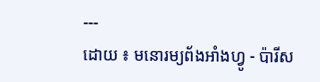---
ដោយ ៖ មនោរម្យព័ងអាំងហ្វូ - ប៉ារីស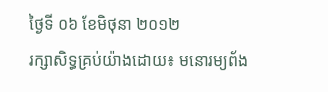ថ្ងៃទី ០៦ ខែមិថុនា ២០១២
រក្សាសិទ្ធគ្រប់យ៉ាងដោយ៖ មនោរម្យព័ង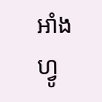អាំងហ្វូ